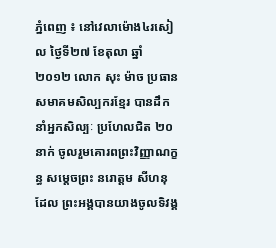ភ្នំពេញ ៖ នៅវេលាម៉ោង៤រសៀល ថ្ងៃទី២៧ ខែតុលា ឆ្នាំ២០១២ លោក សុះ ម៉ាច ប្រធានសមាគមសិល្បករខ្មែរ បានដឹកនាំអ្នកសិល្បៈ ប្រហែលជិត ២០នាក់ ចូលរួមគោរពព្រះវិញ្ញាណក្ខន្ធ សម្ដេចព្រះ នរោត្ដម សីហនុ ដែល ព្រះអង្គបានយាងចូលទិវង្គ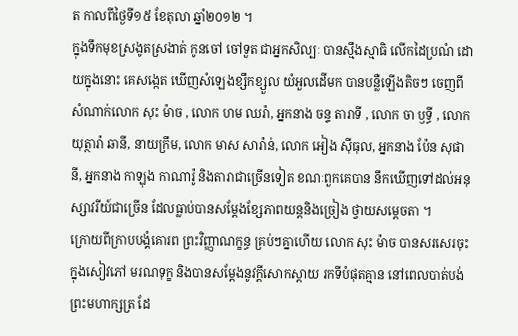ត កាលពីថ្ងៃទី១៥ ខែតុលា ឆ្នាំ២០១២ ។
ក្នុងទឹកមុខស្រងូតស្រងាត់ កូនចៅ ចៅទួត ជាអ្នកសិល្បៈ បានស្មឹងស្មាធិ លើកដៃប្រណំ ដោយក្នុងនោះ គេសង្កេត ឃើញសំឡេងខ្សឹកខ្សួល យំអួលដើមក បានបន្លឺឡើងតិចៗ ចេញពីសំណាក់លោក សុះ ម៉ាច , លោក ហម ឈរ៉ា, អ្នកនាង ចន្ទ តារាទី , លោក ចា ឫទ្ធី , លោក យុត្ថារ៉ា ឆានី, នាយក្រឹម, លោក មាស សារ៉ាន់, លោក អៀង ស៊ីធុល, អ្នកនាង ប៉ែន សុផានី, អ្នកនាង កាឡុង កាណារ៉ូ និងតារាជាច្រើនទៀត ខណៈពួកគេបាន នឹកឃើញទៅដល់អនុស្សាវរីយ៍ជាច្រើន ដែលធ្លាប់បានសម្ដែងខ្សែភាពយន្ដនិងច្រៀង ថ្វាយសម្ដេចតា ។
ក្រោយពីក្រាបបង្គំគោរព ព្រះវិញ្ញាណក្ខន្ធ គ្រប់ៗគ្នាហើយ លោក សុះ ម៉ាច បានសរសេរចុះក្នុងសៀវភៅ មរណទុក្ខ និងបានសម្ដែងនូវក្ដីសោកស្ដាយ រកទីបំផុតគ្មាន នៅពេលបាត់បង់ព្រះមហាក្សត្រ ដែ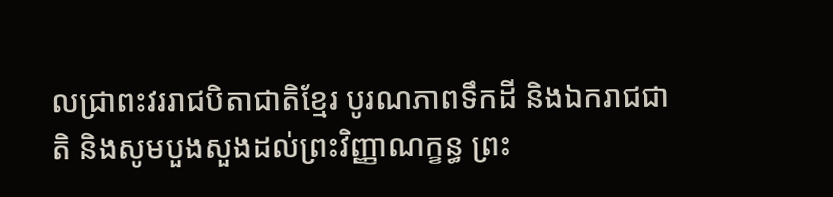លជា្រពះវររាជបិតាជាតិខ្មែរ បូរណភាពទឹកដី និងឯករាជជាតិ និងសូមបួងសួងដល់ព្រះវិញ្ញាណក្ខន្ធ ព្រះ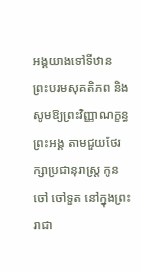អង្គយាងទៅទីឋាន ព្រះបរមសុគតិភព និងសូមឱ្យព្រះវិញ្ញាណក្ខន្ធព្រះអង្គ តាមជួយថែរក្សាប្រជានុរាស្ដ្រ កូនចៅ ចៅទួត នៅក្នុងព្រះរាជា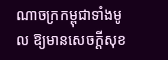ណាចក្រកម្ពុជាទាំងមូល ឱ្យមានសេចក្ដីសុខ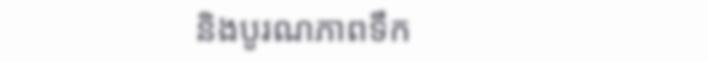និងបូរណភាពទឹក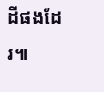ដីផងដែរ៕